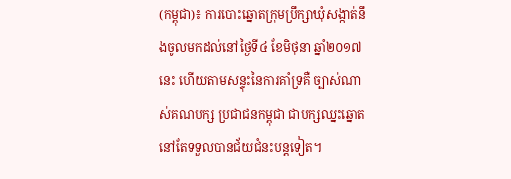(កម្ពុជា)៖ ការបោះឆ្នោតក្រុមប្រឹក្សាឃុំសង្កាត់នឹងចូលមកដល់នៅថ្ងៃទី៤ ខែមិថុនា ឆ្នាំ២០១៧នេះ ហើយតាមសន្ទុះនៃការគាំទ្រគឺ ច្បាស់ណាស់គណបក្ស ប្រជាជនកម្ពុជា ជាបក្សឈ្នះឆ្នោត នៅតែទទួលបានជ័យជំនះបន្តទៀត។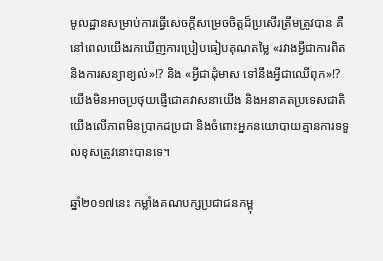មូលដ្ឋានសម្រាប់ការធ្វើសេចក្តីសម្រេចចិត្តដ៏ប្រសើរត្រឹមត្រូវបាន គឺនៅពេលយើងរកឃើញការប្រៀបធៀបគុណតម្លៃ «រវាងអ្វីជាការពិត និងការសន្យាខ្យល់»!? និង «អ្វីជាដុំមាស ទៅនឹងអ្វីជាឈើពុក»!? យើងមិនអាចប្រថុយផ្ញើជោគវាសនាយើង និងអនាគតប្រទេសជាតិយើងលើភាពមិនប្រាកដប្រជា និងចំពោះអ្នកនយោបាយគ្មានការទទួលខុសត្រូវនោះបានទេ។

ឆ្នាំ២០១៧នេះ កម្លាំងគណបក្សប្រជាជនកម្ពុ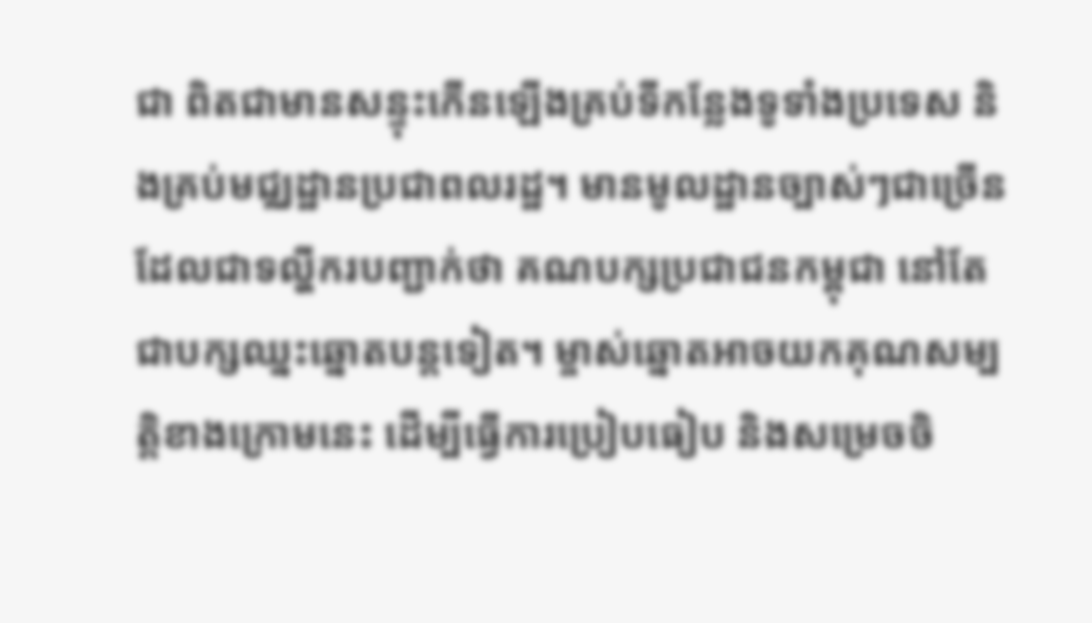ជា ពិតជាមានសន្ទុះកើនឡើងគ្រប់ទីកន្លែងទូទាំងប្រទេស និងគ្រប់មជ្ឈដ្ឋានប្រជាពលរដ្ឋ។ មានមូលដ្ឋានច្បាស់ៗជាច្រើនដែលជាទល្ហីករបញ្ជាក់ថា គណបក្សប្រជាជនកម្ពុជា នៅតែជាបក្សឈ្នះឆ្នោតបន្តទៀត។ ម្ចាស់ឆ្នោតអាចយកគុណសម្បត្តិខាងក្រោមនេះ ដើម្បីធ្វើការប្រៀបធៀប និងសម្រេចចិ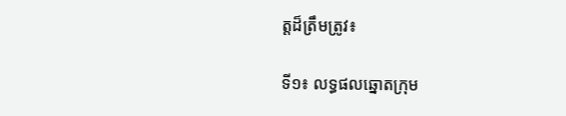ត្តដ៏ត្រឹមត្រូវ៖

ទី១៖ លទ្ធផលឆ្នោតក្រុម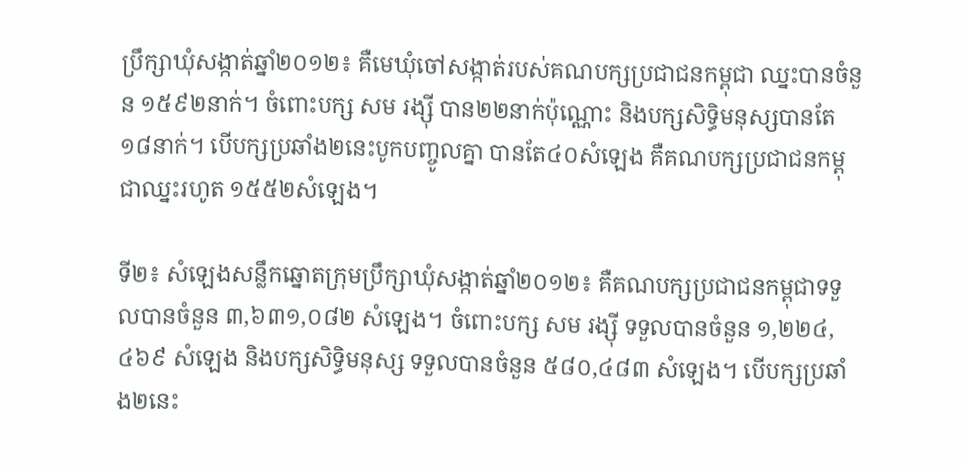ប្រឹក្សាឃុំសង្កាត់ឆ្នាំ២០១២៖ គឺមេឃុំចៅសង្កាត់របស់គណបក្សប្រជាជនកម្ពុជា ឈ្នះបានចំនួន ១៥៩២នាក់។ ចំពោះបក្ស សម រង្ស៊ី បាន២២នាក់ប៉ុណ្ណោះ និងបក្សសិទ្ធិមនុស្សបានតែ១៨នាក់។ បើបក្សប្រឆាំង២នេះបូកបញ្ចូលគ្នា បានតែ៤០សំឡេង គឺគណបក្សប្រជាជនកម្ពុជាឈ្នះរហូត ១៥៥២សំឡេង។

ទី២៖ សំឡេងសន្លឹកឆ្នោតក្រុមប្រឹក្សាឃុំសង្កាត់ឆ្នាំ២០១២៖ គឺគណបក្សប្រជាជនកម្ពុជាទទួលបានចំនួន ៣,៦៣១,០៨២ សំឡេង។ ចំពោះបក្ស សម រង្ស៊ី ទទួលបានចំនួន ១,២២៤,៤៦៩ សំឡេង និងបក្សសិទ្ធិមនុស្ស ទទួលបានចំនួន ៥៨០,៤៨៣ សំឡេង។ បើបក្សប្រឆាំង២នេះ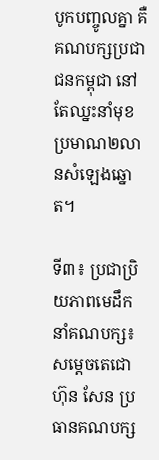បូកបញ្ចូលគ្នា គឺគណបក្សប្រជាជនកម្ពុជា នៅតែឈ្នះនាំមុខប្រមាណ២លានសំឡេងឆ្នោត។

ទី៣៖ ប្រជាប្រិយភាពមេដឹកនាំគណបក្ស៖ សម្តេចតេជោ ហ៊ុន សែន ប្រធានគណបក្ស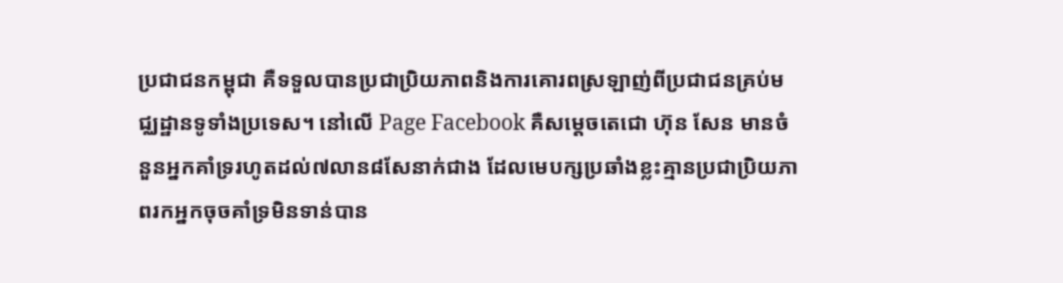ប្រជាជនកម្ពុជា គឺទទួលបានប្រជាប្រិយភាពនិងការគោរពស្រឡាញ់ពីប្រជាជនគ្រប់មជ្ឈដ្ឋានទូទាំងប្រទេស។ នៅលើ Page Facebook គឺសម្តេចតេជោ ហ៊ុន សែន មានចំនួនអ្នកគាំទ្ររហូតដល់៧លាន៨សែនាក់ជាង ដែលមេបក្សប្រឆាំងខ្លះគ្មានប្រជាប្រិយភាពរកអ្នកចុចគាំទ្រមិនទាន់បាន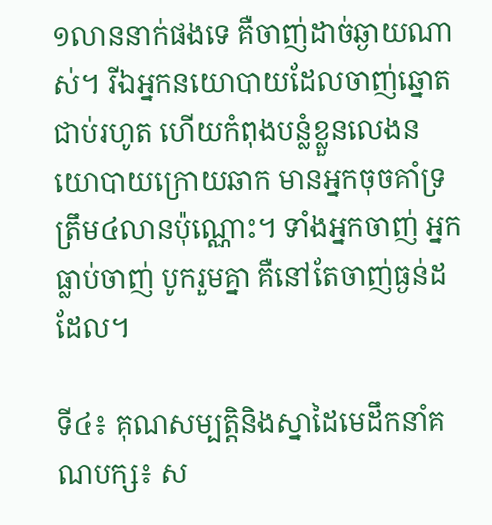១លាននាក់ផងទេ គឺចាញ់ដាច់ឆ្ងាយណាស់។ រីឯអ្នកនយោបាយដែលចាញ់ឆ្នោតជាប់រហូត ហើយកំពុងបន្លំខ្លួនលេងនយោបាយក្រោយឆាក មានអ្នកចុចគាំទ្រត្រឹម៤លានប៉ុណ្ណោះ។ ទាំងអ្នកចាញ់ អ្នកធ្លាប់ចាញ់ បូករួមគ្នា គឺនៅតែចាញ់ធ្ងន់ដដែល។

ទី៤៖ គុណសម្បត្តិនិងស្នាដៃមេដឹកនាំគណបក្ស៖ ស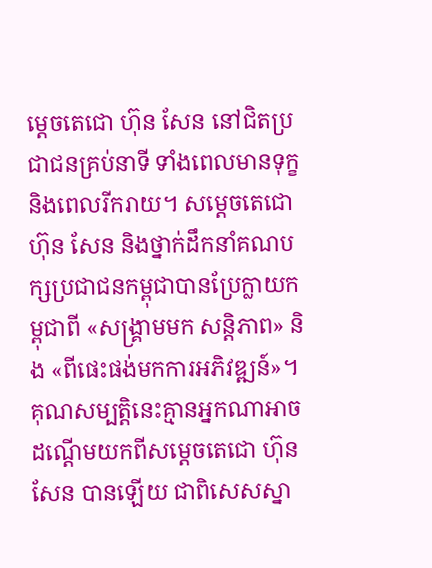ម្តេចតេជោ ហ៊ុន សែន នៅជិតប្រជាជនគ្រប់នាទី ទាំងពេលមានទុក្ខ និងពេលរីករាយ។ សម្តេចតេជោ ហ៊ុន សែន និងថ្នាក់ដឹកនាំគណបក្សប្រជាជនកម្ពុជាបានប្រែក្លាយកម្ពុជាពី «សង្គ្រាមមក សន្តិភាព» និង «ពីផេះផង់មកការអភិវឌ្ឍន៍»។ គុណសម្បត្តិនេះគ្មានអ្នកណាអាចដណ្តើមយកពីសម្តេចតេជោ ហ៊ុន សែន បានឡើយ ជាពិសេសស្នា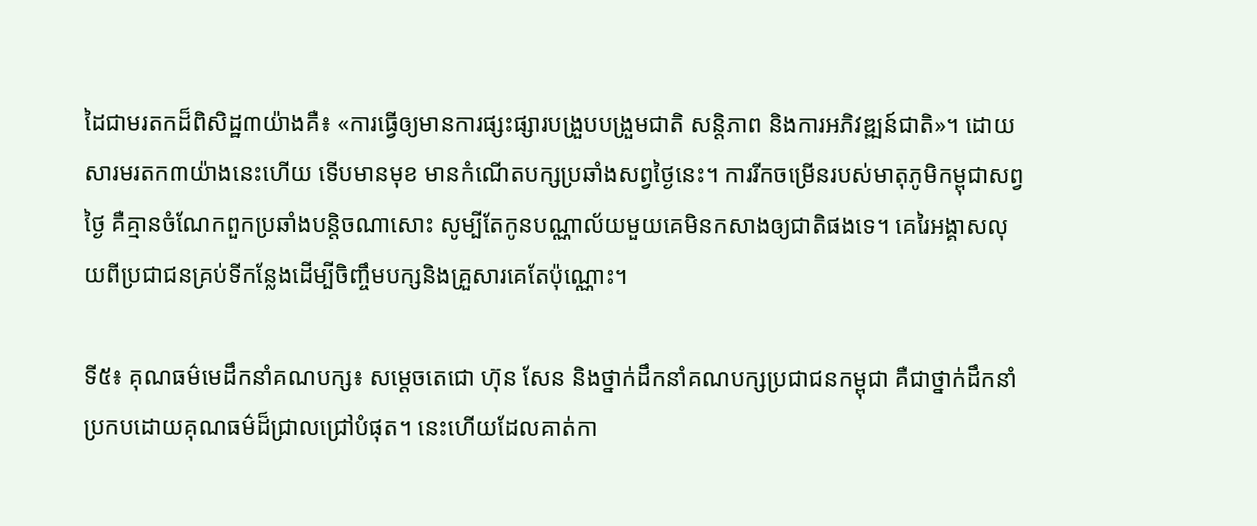ដៃជាមរតកដ៏ពិសិដ្ឋ៣យ៉ាងគឺ៖ «ការធ្វើឲ្យមានការផ្សះផ្សារបង្រួបបង្រួមជាតិ សន្តិភាព និងការអភិវឌ្ឍន៍ជាតិ»។ ដោយសារមរតក៣យ៉ាងនេះហើយ ទើបមានមុខ មានកំណើតបក្សប្រឆាំងសព្វថ្ងៃនេះ។ ការរីកចម្រើនរបស់មាតុភូមិកម្ពុជាសព្វថ្ងៃ គឺគ្មានចំណែកពួកប្រឆាំងបន្តិចណាសោះ សូម្បីតែកូនបណ្ណាល័យមួយគេមិនកសាងឲ្យជាតិផងទេ។ គេរៃអង្គាសលុយពីប្រជាជនគ្រប់ទីកន្លែងដើម្បីចិញ្ចឹមបក្សនិងគ្រួសារគេតែប៉ុណ្ណោះ។

ទី៥៖ គុណធម៌មេដឹកនាំគណបក្ស៖ សម្តេចតេជោ ហ៊ុន សែន និងថ្នាក់ដឹកនាំគណបក្សប្រជាជនកម្ពុជា គឺជាថ្នាក់ដឹកនាំប្រកបដោយគុណធម៌ដ៏ជ្រាលជ្រៅបំផុត។ នេះហើយដែលគាត់កា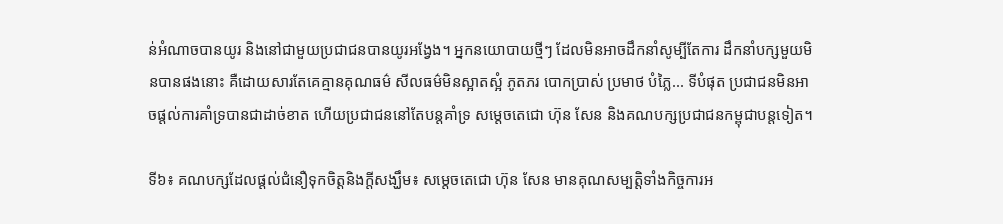ន់អំណាចបានយូរ និងនៅជាមួយប្រជាជនបានយូរអង្វែង។ អ្នកនយោបាយថ្មីៗ ដែលមិនអាចដឹកនាំសូម្បីតែការ ដឹកនាំបក្សមួយមិនបានផងនោះ គឺដោយសារតែគេគ្មានគុណធម៌ សីលធម៌មិនស្អាតស្អំ ភូតភរ បោកប្រាស់ ប្រមាថ បំភ្លៃ... ទីបំផុត ប្រជាជនមិនអាចផ្តល់ការគាំទ្របានជាដាច់ខាត ហើយប្រជាជននៅតែបន្តគាំទ្រ សម្តេចតេជោ ហ៊ុន សែន និងគណបក្សប្រជាជនកម្ពុជាបន្តទៀត។

ទី៦៖ គណបក្សដែលផ្តល់ជំនឿទុកចិត្តនិងក្តីសង្ឃឹម៖ សម្តេចតេជោ ហ៊ុន សែន មានគុណសម្បត្តិទាំងកិច្ចការអ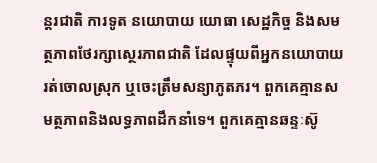ន្តរជាតិ ការទូត នយោបាយ យោធា សេដ្ឋកិច្ច និងសមត្ថភាពថែរក្សាស្ថេរភាពជាតិ ដែលផ្ទុយពីអ្នកនយោបាយរត់ចោលស្រុក ឬចេះត្រឹមសន្យាភូតភរ។ ពួកគេគ្មានសមត្ថភាពនិងលទ្ធភាពដឹកនាំទេ។ ពួកគេគ្មានឆន្ទៈស៊ូ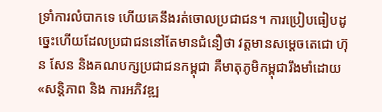ទ្រាំការលំបាកទេ ហើយគេនឹងរត់ចោលប្រជាជន។ ការប្រៀបធៀបដូច្នេះហើយដែលប្រជាជននៅតែមានជំនឿថា វត្តមានសម្តេចតេជោ ហ៊ុន សែន និងគណបក្សប្រជាជនកម្ពុជា គឺមាតុភូមិកម្ពុជារឹងមាំដោយ «សន្តិភាព និង ការអភិវឌ្ឍ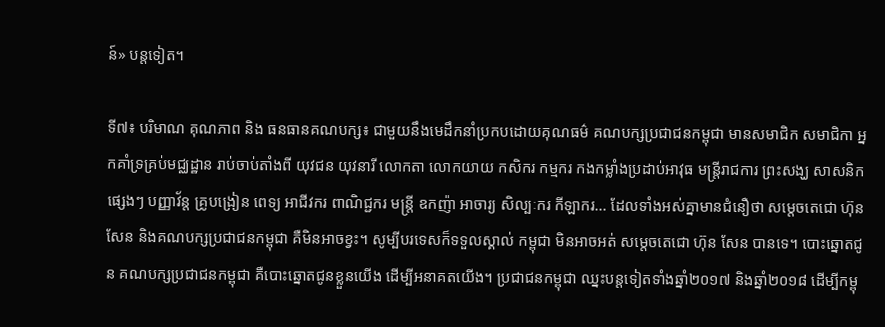ន៍» បន្តទៀត។

ទី៧៖ បរិមាណ គុណភាព និង ធនធានគណបក្ស៖ ជាមួយនឹងមេដឹកនាំប្រកបដោយគុណធម៌ គណបក្សប្រជាជនកម្ពុជា មានសមាជិក សមាជិកា អ្នកគាំទ្រគ្រប់មជ្ឈដ្ឋាន រាប់ចាប់តាំងពី យុវជន យុវនារី លោកតា លោកយាយ កសិករ កម្មករ កងកម្លាំងប្រដាប់អាវុធ មន្ត្រីរាជការ ព្រះសង្ឃ សាសនិកផ្សេងៗ បញ្ញាវ័ន្ត គ្រូបង្រៀន ពេទ្យ អាជីវករ ពាណិជ្ជករ មន្ត្រី ឧកញ៉ា អាចារ្យ សិល្បៈករ កីឡាករ... ដែលទាំងអស់គ្នាមានជំនឿថា សម្តេចតេជោ ហ៊ុន សែន និងគណបក្សប្រជាជនកម្ពុជា គឺមិនអាចខ្វះ។ សូម្បីបរទេសក៏ទទួលស្គាល់ កម្ពុជា មិនអាចអត់ សម្តេចតេជោ ហ៊ុន សែន បានទេ។ បោះឆ្នោតជូន គណបក្សប្រជាជនកម្ពុជា គឺបោះឆ្នោតជូនខ្លួនយើង ដើម្បីអនាគតយើង។ ប្រជាជនកម្ពុជា ឈ្នះបន្តទៀតទាំងឆ្នាំ២០១៧ និងឆ្នាំ២០១៨ ដើម្បីកម្ពុ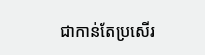ជាកាន់តែប្រសើរ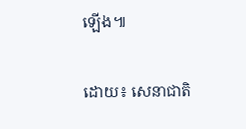ឡើង៕

ដោយ៖ សេនាជាតិ